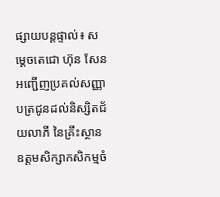ផ្សាយបន្តផ្ទាល់៖ សម្ដេចតេជោ ហ៊ុន សែន អញ្ជើញប្រគល់សញ្ញាបត្រជូនដល់និស្សិតជ័យលាភី នៃគ្រឹះស្ថានឧត្តមសិក្សាកសិកម្មចំ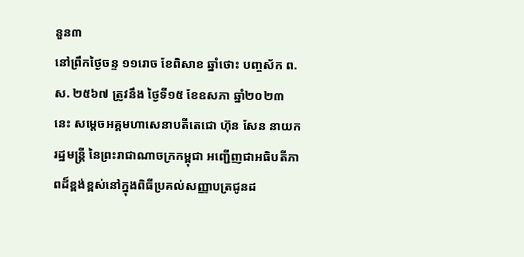នួន៣
នៅព្រឹកថ្ងៃចន្ទ ១១រោច ខែពិសាខ ឆ្នាំថោះ បញ្ចស័ក ព.ស. ២៥៦៧ ត្រូវនឹង ថ្ងៃទី១៥ ខែឧសភា ឆ្នាំ២០២៣ នេះ សម្ដេចអគ្គមហាសេនាបតីតេជោ ហ៊ុន សែន នាយករដ្ឋមន្ត្រី នៃព្រះរាជាណាចក្រកម្ពុជា អញ្ជើញជាអធិបតីភាពដ៏ខ្ពង់ខ្ពស់នៅក្នុងពិធីប្រគល់សញ្ញាបត្រជូនដ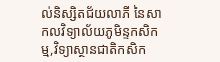ល់និស្សិតជ័យលាភី នៃសាកលវិទ្យាល័យភូមិន្ទកសិកម្ម,វិទ្យាស្ថានជាតិកសិក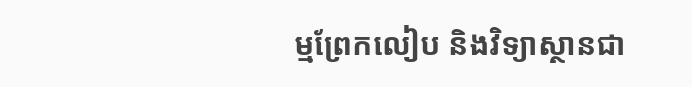ម្មព្រែកលៀប និងវិទ្យាស្ថានជា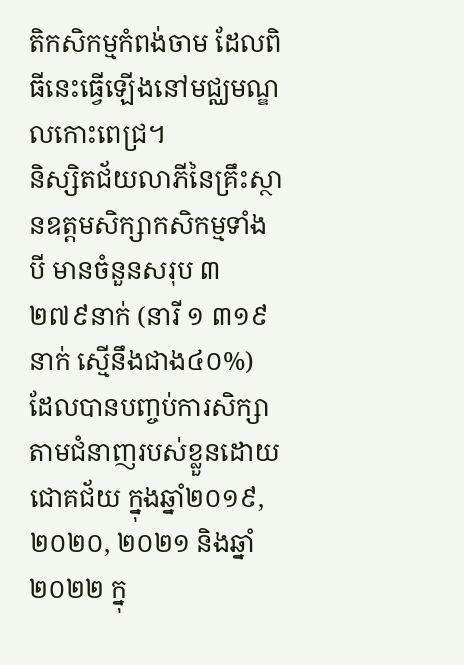តិកសិកម្មកំពង់ចាម ដែលពិធីនេះធ្វើឡើងនៅមជ្ឈមណ្ឌលកោះពេជ្រ។
និស្សិតជ័យលាភីនៃគ្រឹះស្ថានឧត្តមសិក្សាកសិកម្មទាំងបី មានចំនួនសរុប ៣ ២៧៩នាក់ (នារី ១ ៣១៩នាក់ ស្មើនឹងជាង៤០%) ដែលបានបញ្ចប់ការសិក្សាតាមជំនាញរបស់ខ្លួនដោយជោគជ័យ ក្នុងឆ្នាំ២០១៩, ២០២០, ២០២១ និងឆ្នាំ២០២២ ក្នុ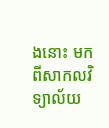ងនោះ មកពីសាកលវិទ្យាល័យ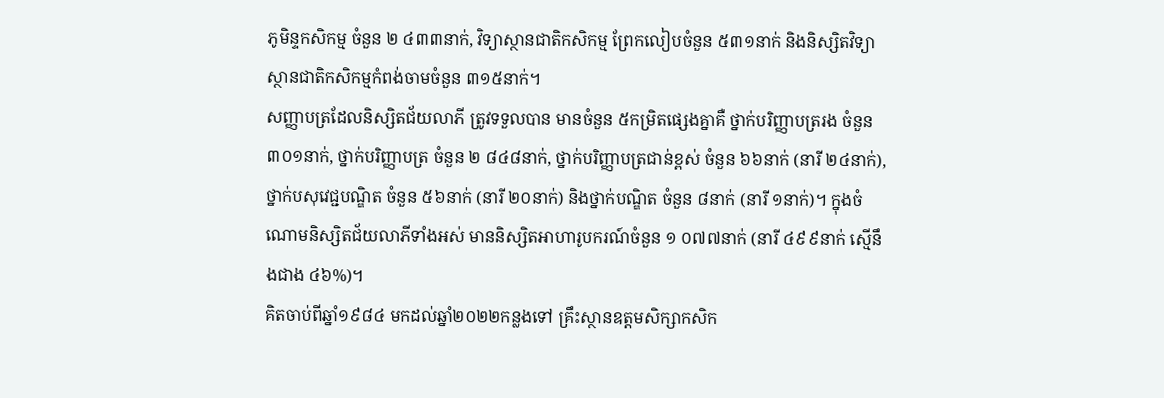ភូមិន្ទកសិកម្ម ចំនួន ២ ៤៣៣នាក់, វិទ្យាស្ថានជាតិកសិកម្ម ព្រែកលៀបចំនួន ៥៣១នាក់ និងនិស្សិតវិទ្យាស្ថានជាតិកសិកម្មកំពង់ចាមចំនួន ៣១៥នាក់។
សញ្ញាបត្រដែលនិស្សិតជ័យលាភី ត្រូវទទួលបាន មានចំនួន ៥កម្រិតផ្សេងគ្នាគឺ ថ្នាក់បរិញ្ញាបត្ររង ចំនួន ៣០១នាក់, ថ្នាក់បរិញ្ញាបត្រ ចំនួន ២ ៨៤៨នាក់, ថ្នាក់បរិញ្ញាបត្រជាន់ខ្ពស់ ចំនួន ៦៦នាក់ (នារី ២៤នាក់), ថ្នាក់បសុវេជ្ជបណ្ឌិត ចំនួន ៥៦នាក់ (នារី ២០នាក់) និងថ្នាក់បណ្ឌិត ចំនួន ៨នាក់ (នារី ១នាក់)។ ក្នុងចំណោមនិស្សិតជ័យលាភីទាំងអស់ មាននិស្សិតអាហារូបករណ៍ចំនួន ១ ០៧៧នាក់ (នារី ៤៩៩នាក់ ស្មើនឹងជាង ៤៦%)។
គិតចាប់ពីឆ្នាំ១៩៨៤ មកដល់ឆ្នាំ២០២២កន្លងទៅ គ្រឹះស្ថានឧត្តមសិក្សាកសិក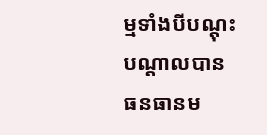ម្មទាំងបីបណ្តុះ បណ្តាលបានធនធានម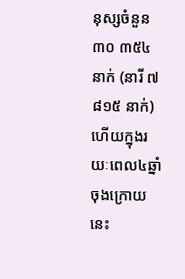នុស្សចំនួន ៣០ ៣៥៤ នាក់ (នារី ៧ ៨១៥ នាក់) ហើយក្នុងរយៈពេល៤ឆ្នាំចុងក្រោយនេះ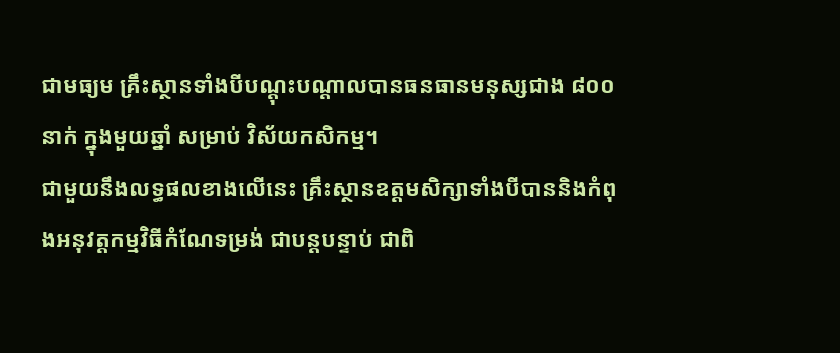ជាមធ្យម គ្រឹះស្ថានទាំងបីបណ្តុះបណ្តាលបានធនធានមនុស្សជាង ៨០០នាក់ ក្នុងមួយឆ្នាំ សម្រាប់ វិស័យកសិកម្ម។
ជាមួយនឹងលទ្ធផលខាងលើនេះ គ្រឹះស្ថានឧត្តមសិក្សាទាំងបីបាននិងកំពុងអនុវត្តកម្មវិធីកំណែទម្រង់ ជាបន្តបន្ទាប់ ជាពិ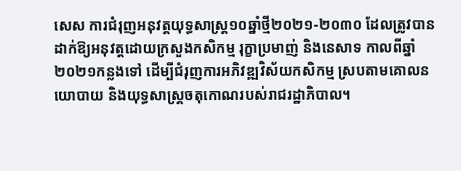សេស ការជំរុញអនុវត្តយុទ្ធសាស្រ្ត១០ឆ្នាំថ្មី២០២១-២០៣០ ដែលត្រូវបានដាក់ឱ្យអនុវត្តដោយក្រសួងកសិកម្ម រុក្ខាប្រមាញ់ និងនេសាទ កាលពីឆ្នាំ២០២១កន្លងទៅ ដើម្បីជំរុញការអភិវឌ្ឍវិស័យកសិកម្ម ស្របតាមគោលនយោបាយ និងយុទ្ធសាស្រ្តចតុកោណរបស់រាជរដ្ឋាភិបាល។